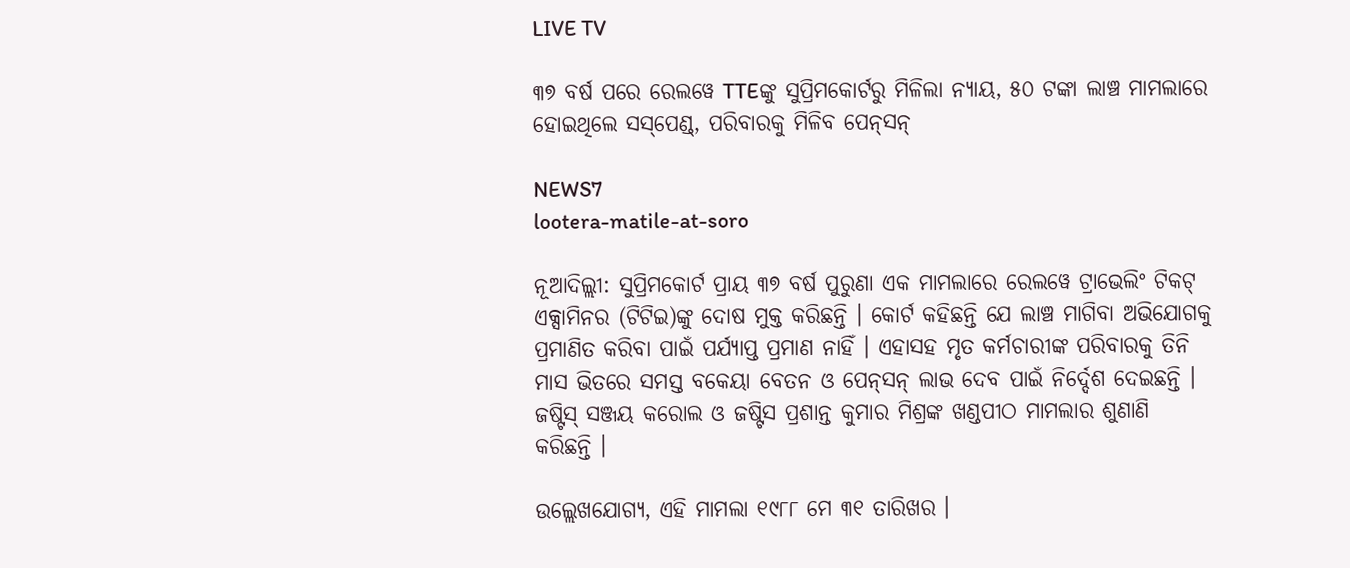LIVE TV

୩୭ ବର୍ଷ ପରେ ରେଲୱେ TTEଙ୍କୁ ସୁପ୍ରିମକୋର୍ଟରୁ ମିଳିଲା ନ୍ୟାୟ, ୫୦ ଟଙ୍କା ଲାଞ୍ଚ ମାମଲାରେ ହୋଇଥିଲେ ସସ୍‌ପେଣ୍ଡ୍, ପରିବାରକୁ ମିଳିବ ପେନ୍‌ସନ୍

NEWS7
lootera-matile-at-soro

ନୂଆଦିଲ୍ଲୀ: ସୁପ୍ରିମକୋର୍ଟ ପ୍ରାୟ ୩୭ ବର୍ଷ ପୁରୁଣା ଏକ ମାମଲାରେ ରେଲୱେ ଟ୍ରାଭେଲିଂ ଟିକଟ୍ ଏକ୍ସାମିନର (ଟିଟିଇ)ଙ୍କୁ ଦୋଷ ମୁକ୍ତ କରିଛନ୍ତି । କୋର୍ଟ କହିଛନ୍ତି ଯେ ଲାଞ୍ଚ ମାଗିବା ଅଭିଯୋଗକୁ ପ୍ରମାଣିତ କରିବା ପାଇଁ ପର୍ଯ୍ୟାପ୍ତ ପ୍ରମାଣ ନାହିଁ । ଏହାସହ ମୃତ କର୍ମଚାରୀଙ୍କ ପରିବାରକୁ ତିନି ମାସ ଭିତରେ ସମସ୍ତ ବକେୟା ବେତନ ଓ ପେନ୍‌ସନ୍ ଲାଭ ଦେବ ପାଇଁ ନିର୍ଦ୍ଦେଶ ଦେଇଛନ୍ତି । ଜଷ୍ଟିସ୍ ସଞ୍ଜୟ କରୋଲ ଓ ଜଷ୍ଟିସ ପ୍ରଶାନ୍ତ କୁମାର ମିଶ୍ରଙ୍କ ଖଣ୍ଡପୀଠ ମାମଲାର ଶୁଣାଣି କରିଛନ୍ତି ।

ଉଲ୍ଲେଖଯୋଗ୍ୟ, ଏହି ମାମଲା ୧୯୮୮ ମେ ୩୧ ତାରିଖର ।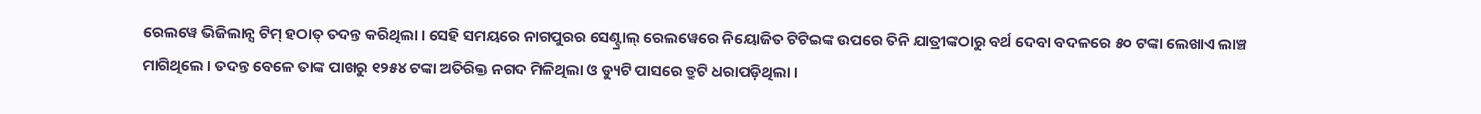ରେଲୱେ ଭିଜିଲାନ୍ସ ଟିମ୍ ହଠାତ୍ ତଦନ୍ତ କରିଥିଲା । ସେହି ସମୟରେ ନାଗପୁରର ସେଣ୍ଟ୍ରାଲ୍ ରେଲୱେରେ ନିୟୋଜିତ ଟିଟିଇଙ୍କ ଉପରେ ତିନି ଯାତ୍ରୀଙ୍କଠାରୁ ବର୍ଥ ଦେବା ବଦଳରେ ୫୦ ଟଙ୍କା ଲେଖାଏ ଲାଞ୍ଚ ମାଗିଥିଲେ । ତଦନ୍ତ ବେଳେ ତାଙ୍କ ପାଖରୁ ୧୨୫୪ ଟଙ୍କା ଅତିରିକ୍ତ ନଗଦ ମିଳିଥିଲା ଓ ଡ୍ୟୁଟି ପାସରେ ତ୍ରୁଟି ଧରାପଡ଼ିଥିଲା ।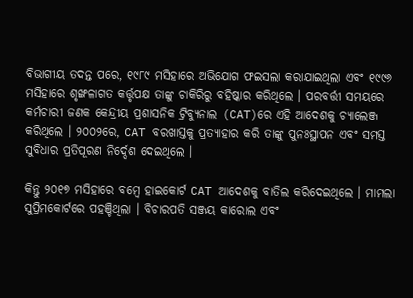ବିଭାଗୀୟ ତଦନ୍ତ ପରେ, ୧୯୮୯ ମସିହାରେ ଅଭିଯୋଗ ଫଇସଲା କରାଯାଇଥିଲା ଏବଂ ୧୯୯୬ ମସିହାରେ ଶୃଙ୍ଖଳାଗତ କର୍ତ୍ତୃପକ୍ଷ ତାଙ୍କୁ ଚାକିରିରୁ ବହିଷ୍କାର କରିଥିଲେ । ପରବର୍ତ୍ତୀ ସମୟରେ କର୍ମଚାରୀ ଜଣକ କେନ୍ଦ୍ରୀୟ ପ୍ରଶାସନିକ ଟ୍ରିବ୍ୟୁନାଲ (CAT)ରେ ଏହି ଆଦେଶକୁ ଚ୍ୟାଲେଞ୍ଜ କରିଥିଲେ । ୨୦୦୨ରେ, CAT ବରଖାସ୍ତକୁ ପ୍ରତ୍ୟାହାର କରି ତାଙ୍କୁ ପୁନଃସ୍ଥାପନ ଏବଂ ସମସ୍ତ ସୁବିଧାର ପ୍ରତିପୂରଣ ନିର୍ଦ୍ଦେଶ ଦେଇଥିଲେ ।

କିନ୍ତୁ ୨୦୧୭ ମସିହାରେ ବମ୍ବେ ହାଇକୋର୍ଟ CAT ଆଦେଶକୁ ବାତିଲ କରିଦେଇଥିଲେ । ମାମଲା ସୁପ୍ରିମକୋର୍ଟରେ ପହଞ୍ଚିଥିଲା । ବିଚାରପତି ସଞ୍ଜୟ କାରୋଲ ଏବଂ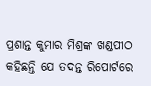ପ୍ରଶାନ୍ତ କୁମାର ମିଶ୍ରଙ୍କ ଖଣ୍ଡପୀଠ କହିଛନ୍ତି ଯେ ତଦନ୍ତ ରିପୋର୍ଟରେ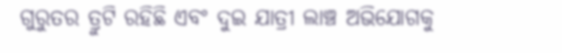ଗୁରୁତର ତ୍ରୁଟି ରହିଛି ଏବଂ ଦୁଇ ଯାତ୍ରୀ ଲାଞ୍ଚ ଅଭିଯୋଗକୁ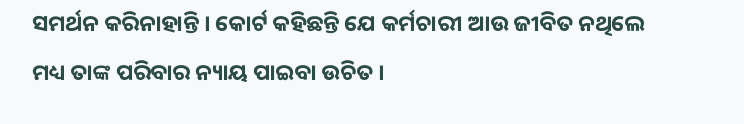ସମର୍ଥନ କରିନାହାନ୍ତି । କୋର୍ଟ କହିଛନ୍ତି ଯେ କର୍ମଚାରୀ ଆଉ ଜୀବିତ ନଥିଲେ ମଧ୍ୟ ତାଙ୍କ ପରିବାର ନ୍ୟାୟ ପାଇବା ଉଚିତ ।